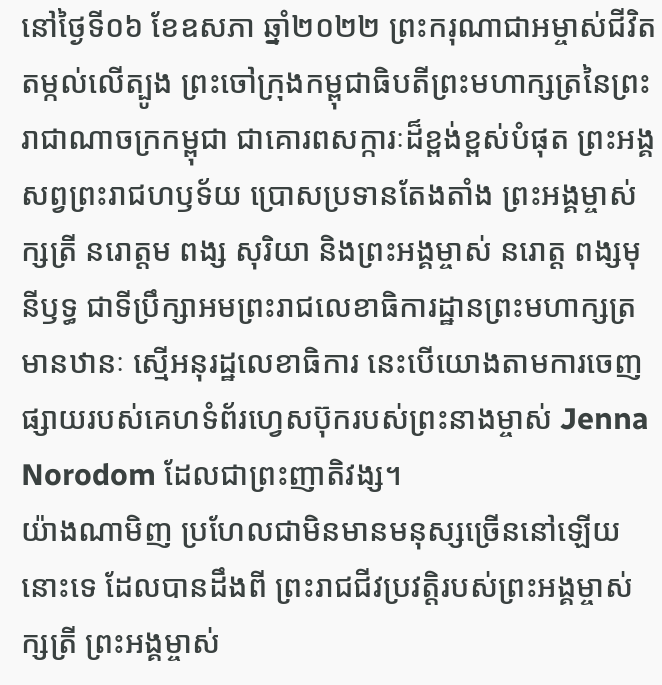នៅថ្ងៃទី០៦ ខែឧសភា ឆ្នាំ២០២២ ព្រះករុណាជាអម្ចាស់ជីវិតតម្កល់លើត្បូង ព្រះចៅក្រុងកម្ពុជាធិបតីព្រះមហាក្សត្រនៃព្រះរាជាណាចក្រកម្ពុជា ជាគោរពសក្ការៈដ៏ខ្ពង់ខ្ពស់បំផុត ព្រះអង្គសព្វព្រះរាជហឫទ័យ ប្រោសប្រទានតែងតាំង ព្រះអង្គម្ចាស់ក្សត្រី នរោត្ដម ពង្ស សុរិយា និងព្រះអង្គម្ចាស់ នរោត្ដ ពង្សមុនីឫទ្ធ ជាទីប្រឹក្សាអមព្រះរាជលេខាធិការដ្ឋានព្រះមហាក្សត្រ មានឋានៈ ស្មើអនុរដ្ឋលេខាធិការ នេះបើយោងតាមការចេញផ្សាយរបស់គេហទំព័រហ្វេសប៊ុករបស់ព្រះនាងម្ចាស់ Jenna Norodom ដែលជាព្រះញាតិវង្ស។
យ៉ាងណាមិញ ប្រហែលជាមិនមានមនុស្សច្រើននៅឡើយនោះទេ ដែលបានដឹងពី ព្រះរាជជីវប្រវត្តិរបស់ព្រះអង្គម្ចាស់ក្សត្រី ព្រះអង្គម្ចាស់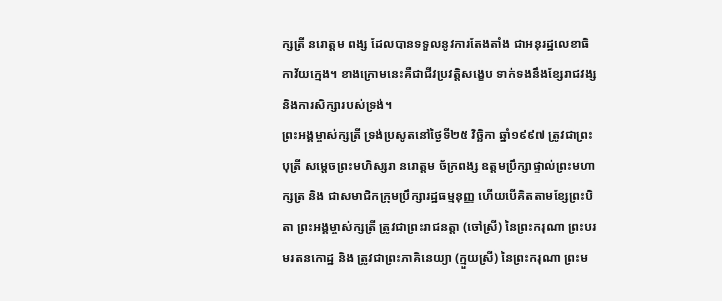ក្សត្រី នរោត្ដម ពង្ស ដែលបានទទួលនូវការតែងតាំង ជាអនុរដ្ឋលេខាធិកាវ័យក្មេង។ ខាងក្រោមនេះគឺជាជីវប្រវត្តិសង្ខេប ទាក់ទងនឹងខ្សែរាជវង្ស និងការសិក្សារបស់ទ្រង់។
ព្រះអង្គម្ចាស់ក្សត្រី ទ្រង់ប្រសូតនៅថ្ងៃទី២៥ វិច្ឆិកា ឆ្នាំ១៩៩៧ ត្រូវជាព្រះបុត្រី សម្តេចព្រះមហិស្សរា នរោត្តម ច័ក្រពង្ស ឧត្តមប្រឹក្សាផ្ទាល់ព្រះមហាក្សត្រ និង ជាសមាជិកក្រុមប្រឹក្សារដ្ឋធម្មនុញ្ញ ហើយបើគិតតាមខ្សែព្រះបិតា ព្រះអង្គម្ចាស់ក្សត្រី ត្រូវជាព្រះរាជនត្តា (ចៅស្រី) នៃព្រះករុណា ព្រះបរមរតនកោដ្ឋ និង ត្រូវជាព្រះភាគិនេយ្យា (ក្មួយស្រី) នៃព្រះករុណា ព្រះម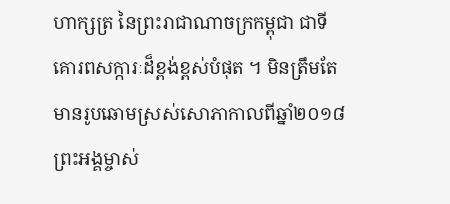ហាក្សត្រ នៃព្រះរាជាណាចក្រកម្ពុជា ជាទីគោរពសក្ការៈដ៏ខ្ពង់ខ្ពស់បំផុត ។ មិនត្រឹមតែមានរូបឆោមស្រស់សោភាកាលពីឆ្នាំ២០១៨ ព្រះអង្គម្ចាស់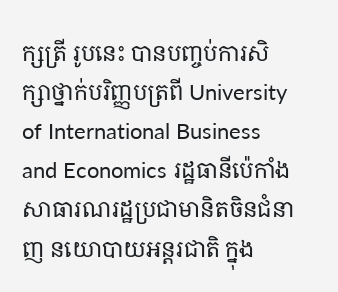ក្សត្រី រូបនេះ បានបញ្ចប់ការសិក្សាថ្នាក់បរិញ្ញបត្រពី University of International Business and Economics រដ្ឋធានីប៉េកាំង សាធារណរដ្ឋប្រជាមានិតចិនជំនាញ នយោបាយអន្តរជាតិ ក្នុង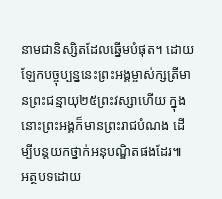នាមជានិស្សិតដែលឆ្នើមបំផុត។ ដោយឡែកបច្ចុប្បន្ននេះព្រះអង្គម្ចាស់ក្សត្រីមានព្រះជន្មាយុ២៥ព្រះវស្សាហើយ ក្នុងនោះព្រះអង្គក៏មានព្រះរាជបំណង ដើម្បីបន្តយកថ្នាក់អនុបណ្ឌិតផងដែរ៕
អត្ថបទដោយ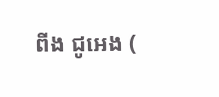ពីង ជូអេង (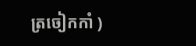ត្រចៀកកាំ )